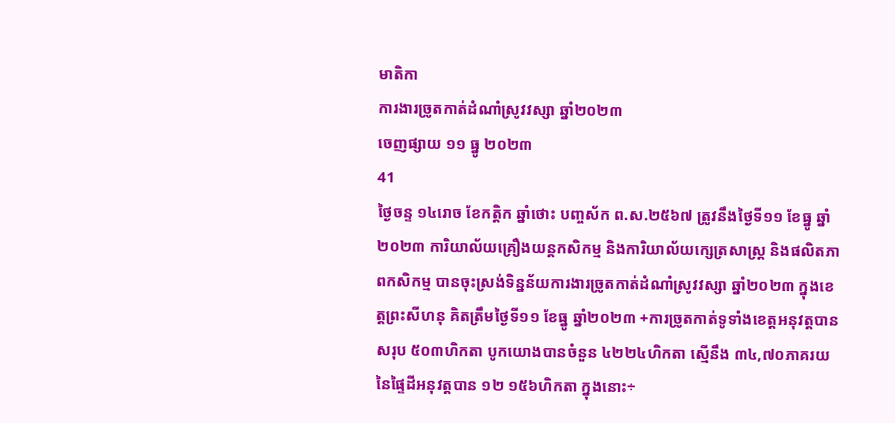មាតិកា
ការងារច្រូតកាត់ដំណាំស្រូវវស្សា ឆ្នាំ២០២៣
ចេញផ្សាយ ១១ ធ្នូ ២០២៣
41
ថ្ងៃចន្ទ ១៤រោច ខែកត្តិក ឆ្នាំថោះ បញ្ចស័ក ព.ស.២៥៦៧ ត្រូវនឹងថ្ងៃទី១១ ខែធ្នូ ឆ្នាំ២០២៣ ការិយាល័យគ្រឿងយន្តកសិកម្ម និងការិយាល័យក្សេត្រសាស្ដ្រ និងផលិតភាពកសិកម្ម បានចុះស្រង់ទិន្នន័យការងារច្រូតកាត់ដំណាំស្រូវវស្សា ឆ្នាំ២០២៣ ក្នុងខេត្តព្រះសីហនុ គិតត្រឹមថ្ងៃទី១១ ខែធ្នូ ឆ្នាំ២០២៣ +ការច្រូតកាត់ទូទាំងខេត្តអនុវត្តបានសរុប ៥០៣ហិកតា បូកយោងបានចំនួន ៤២២៤ហិកតា ស្មើនឹង ៣៤,៧០ភាគរយ នៃផ្ទៃដីអនុវត្ដបាន ១២ ១៥៦ហិកតា ក្នុងនោះ÷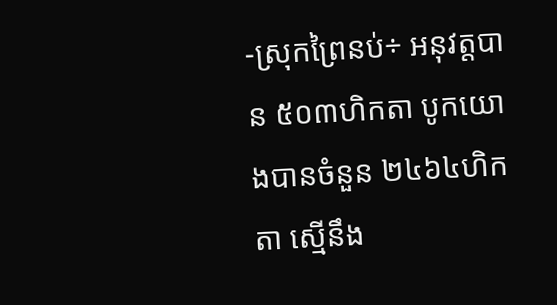-ស្រុកព្រៃនប់÷ អនុវត្តបាន ៥០៣ហិកតា បូកយោងបានចំនួន ២៤៦៤ហិកតា ស្មើនឹង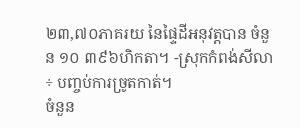២៣,៧០ភាគរយ នៃផ្ទៃដីអនុវត្តបាន ចំនួន ១០ ៣៩៦ហិកតា។ -ស្រុកកំពង់សីលា÷ បញ្ចប់ការច្រូតកាត់។
ចំនួន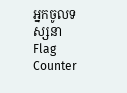អ្នកចូលទស្សនា
Flag Counter